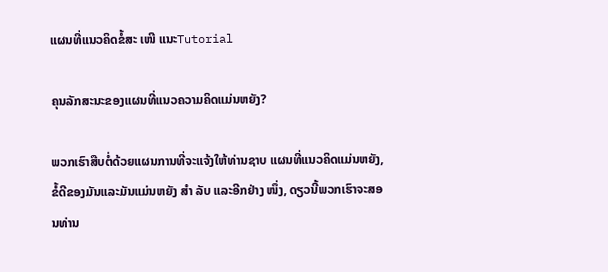ແຜນທີ່ແນວຄິດຂໍ້ສະ ເໜີ ແນະTutorial

ຄຸນລັກສະນະຂອງແຜນທີ່ແນວຄວາມຄິດແມ່ນຫຍັງ?

ພວກເຮົາສືບຕໍ່ດ້ວຍແຜນການທີ່ຈະແຈ້ງໃຫ້ທ່ານຊາບ ແຜນທີ່ແນວຄິດແມ່ນຫຍັງ, ຂໍ້ດີຂອງມັນແລະມັນແມ່ນຫຍັງ ສຳ ລັບ ແລະອີກຢ່າງ ໜຶ່ງ, ດຽວນີ້ພວກເຮົາຈະສອນທ່ານ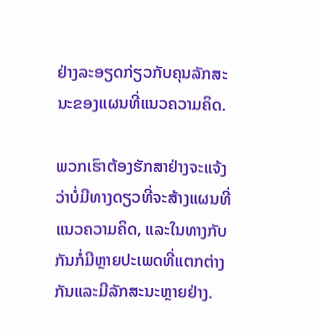ຢ່າງລະອຽດກ່ຽວກັບຄຸນລັກສະນະຂອງແຜນທີ່ແນວຄວາມຄິດ.

ພວກເຮົາຕ້ອງຮັກສາຢ່າງຈະແຈ້ງວ່າບໍ່ມີທາງດຽວທີ່ຈະສ້າງແຜນທີ່ແນວຄວາມຄິດ, ແລະໃນທາງກັບກັນກໍ່ມີຫຼາຍປະເພດທີ່ແຕກຕ່າງກັນແລະມີລັກສະນະຫຼາຍຢ່າງ.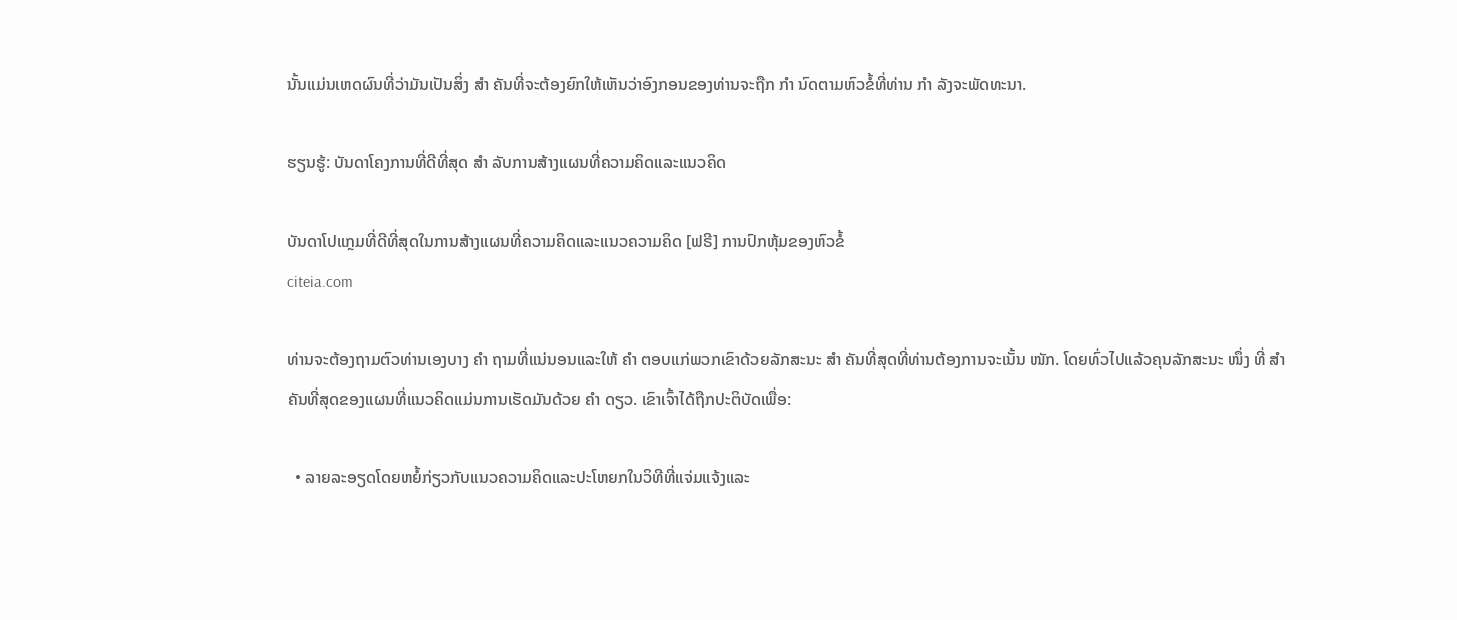ນັ້ນແມ່ນເຫດຜົນທີ່ວ່າມັນເປັນສິ່ງ ສຳ ຄັນທີ່ຈະຕ້ອງຍົກໃຫ້ເຫັນວ່າອົງກອນຂອງທ່ານຈະຖືກ ກຳ ນົດຕາມຫົວຂໍ້ທີ່ທ່ານ ກຳ ລັງຈະພັດທະນາ.

ຮຽນຮູ້: ບັນດາໂຄງການທີ່ດີທີ່ສຸດ ສຳ ລັບການສ້າງແຜນທີ່ຄວາມຄິດແລະແນວຄິດ

ບັນດາໂປແກຼມທີ່ດີທີ່ສຸດໃນການສ້າງແຜນທີ່ຄວາມຄິດແລະແນວຄວາມຄິດ [ຟຣີ] ການປົກຫຸ້ມຂອງຫົວຂໍ້
citeia.com

ທ່ານຈະຕ້ອງຖາມຕົວທ່ານເອງບາງ ຄຳ ຖາມທີ່ແນ່ນອນແລະໃຫ້ ຄຳ ຕອບແກ່ພວກເຂົາດ້ວຍລັກສະນະ ສຳ ຄັນທີ່ສຸດທີ່ທ່ານຕ້ອງການຈະເນັ້ນ ໜັກ. ໂດຍທົ່ວໄປແລ້ວຄຸນລັກສະນະ ໜຶ່ງ ທີ່ ສຳ ຄັນທີ່ສຸດຂອງແຜນທີ່ແນວຄິດແມ່ນການເຮັດມັນດ້ວຍ ຄຳ ດຽວ. ເຂົາເຈົ້າໄດ້ຖືກປະຕິບັດເພື່ອ:

  • ລາຍລະອຽດໂດຍຫຍໍ້ກ່ຽວກັບແນວຄວາມຄິດແລະປະໂຫຍກໃນວິທີທີ່ແຈ່ມແຈ້ງແລະ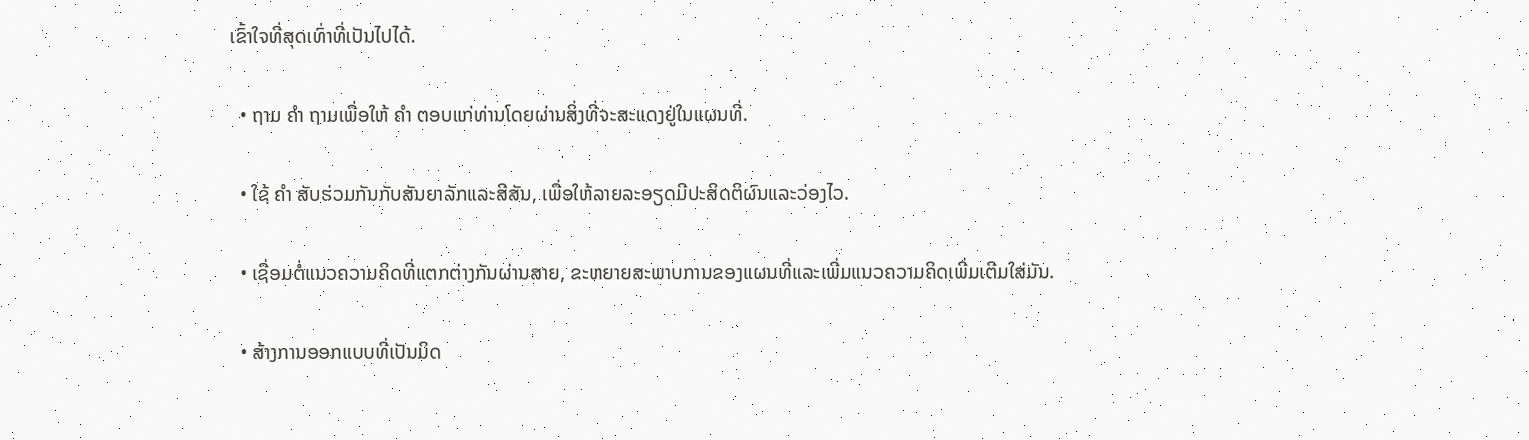ເຂົ້າໃຈທີ່ສຸດເທົ່າທີ່ເປັນໄປໄດ້.

  • ຖາມ ຄຳ ຖາມເພື່ອໃຫ້ ຄຳ ຕອບແກ່ທ່ານໂດຍຜ່ານສິ່ງທີ່ຈະສະແດງຢູ່ໃນແຜນທີ່.

  • ໃຊ້ ຄຳ ສັບຮ່ວມກັນກັບສັນຍາລັກແລະສີສັນ, ເພື່ອໃຫ້ລາຍລະອຽດມີປະສິດຕິຜົນແລະວ່ອງໄວ.

  • ເຊື່ອມຕໍ່ແນວຄວາມຄິດທີ່ແຕກຕ່າງກັນຜ່ານສາຍ, ຂະຫຍາຍສະພາບການຂອງແຜນທີ່ແລະເພີ່ມແນວຄວາມຄິດເພີ່ມເຕີມໃສ່ມັນ.

  • ສ້າງການອອກແບບທີ່ເປັນມິດ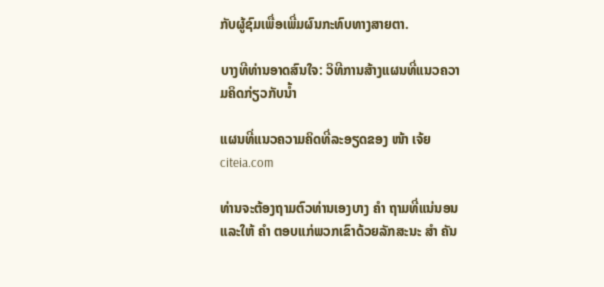ກັບຜູ້ຊົມເພື່ອເພີ່ມຜົນກະທົບທາງສາຍຕາ.

ບາງທີທ່ານອາດສົນໃຈ: ວິທີການສ້າງແຜນທີ່ແນວຄວາມຄິດກ່ຽວກັບນໍ້າ

ແຜນທີ່ແນວຄວາມຄິດທີ່ລະອຽດຂອງ ໜ້າ ເຈ້ຍ
citeia.com

ທ່ານຈະຕ້ອງຖາມຕົວທ່ານເອງບາງ ຄຳ ຖາມທີ່ແນ່ນອນແລະໃຫ້ ຄຳ ຕອບແກ່ພວກເຂົາດ້ວຍລັກສະນະ ສຳ ຄັນ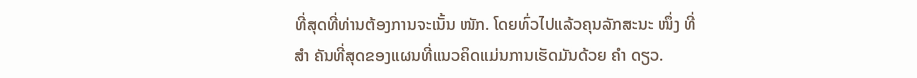ທີ່ສຸດທີ່ທ່ານຕ້ອງການຈະເນັ້ນ ໜັກ. ໂດຍທົ່ວໄປແລ້ວຄຸນລັກສະນະ ໜຶ່ງ ທີ່ ສຳ ຄັນທີ່ສຸດຂອງແຜນທີ່ແນວຄິດແມ່ນການເຮັດມັນດ້ວຍ ຄຳ ດຽວ.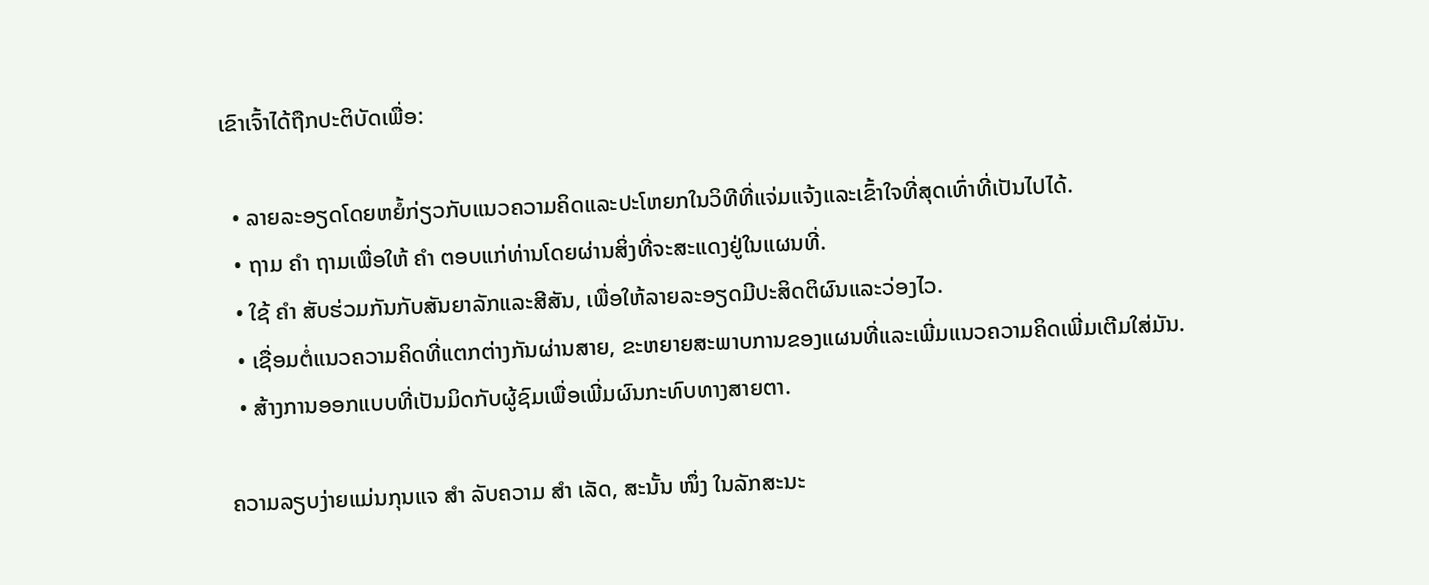ເຂົາເຈົ້າໄດ້ຖືກປະຕິບັດເພື່ອ:

  • ລາຍລະອຽດໂດຍຫຍໍ້ກ່ຽວກັບແນວຄວາມຄິດແລະປະໂຫຍກໃນວິທີທີ່ແຈ່ມແຈ້ງແລະເຂົ້າໃຈທີ່ສຸດເທົ່າທີ່ເປັນໄປໄດ້.
  • ຖາມ ຄຳ ຖາມເພື່ອໃຫ້ ຄຳ ຕອບແກ່ທ່ານໂດຍຜ່ານສິ່ງທີ່ຈະສະແດງຢູ່ໃນແຜນທີ່.
  • ໃຊ້ ຄຳ ສັບຮ່ວມກັນກັບສັນຍາລັກແລະສີສັນ, ເພື່ອໃຫ້ລາຍລະອຽດມີປະສິດຕິຜົນແລະວ່ອງໄວ.
  • ເຊື່ອມຕໍ່ແນວຄວາມຄິດທີ່ແຕກຕ່າງກັນຜ່ານສາຍ, ຂະຫຍາຍສະພາບການຂອງແຜນທີ່ແລະເພີ່ມແນວຄວາມຄິດເພີ່ມເຕີມໃສ່ມັນ.
  • ສ້າງການອອກແບບທີ່ເປັນມິດກັບຜູ້ຊົມເພື່ອເພີ່ມຜົນກະທົບທາງສາຍຕາ.

ຄວາມລຽບງ່າຍແມ່ນກຸນແຈ ສຳ ລັບຄວາມ ສຳ ເລັດ, ສະນັ້ນ ໜຶ່ງ ໃນລັກສະນະ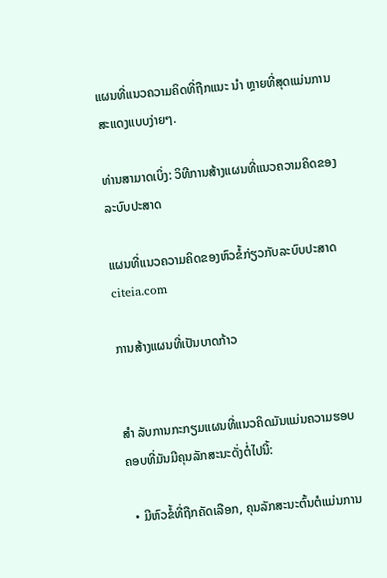ແຜນທີ່ແນວຄວາມຄິດທີ່ຖືກແນະ ນຳ ຫຼາຍທີ່ສຸດແມ່ນການສະແດງແບບງ່າຍໆ.

ທ່ານສາມາດເບິ່ງ: ວິທີການສ້າງແຜນທີ່ແນວຄວາມຄິດຂອງລະບົບປະສາດ

ແຜນທີ່ແນວຄວາມຄິດຂອງຫົວຂໍ້ກ່ຽວກັບລະບົບປະສາດ
citeia.com

ການສ້າງແຜນທີ່ເປັນບາດກ້າວ


ສຳ ລັບການກະກຽມແຜນທີ່ແນວຄິດມັນແມ່ນຄວາມຮອບຄອບທີ່ມັນມີຄຸນລັກສະນະດັ່ງຕໍ່ໄປນີ້:

  • ມີຫົວຂໍ້ທີ່ຖືກຄັດເລືອກ, ຄຸນລັກສະນະຕົ້ນຕໍແມ່ນການ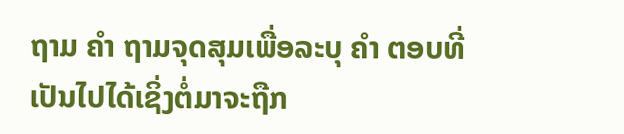ຖາມ ຄຳ ຖາມຈຸດສຸມເພື່ອລະບຸ ຄຳ ຕອບທີ່ເປັນໄປໄດ້ເຊິ່ງຕໍ່ມາຈະຖືກ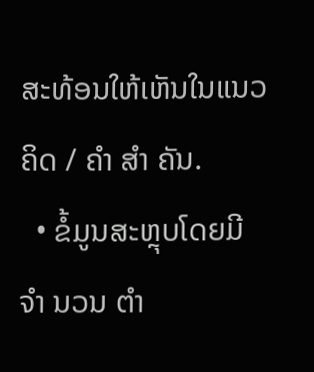ສະທ້ອນໃຫ້ເຫັນໃນແນວຄິດ / ຄຳ ສຳ ຄັນ.
  • ຂໍ້ມູນສະຫຼຸບໂດຍມີ ຈຳ ນວນ ຕຳ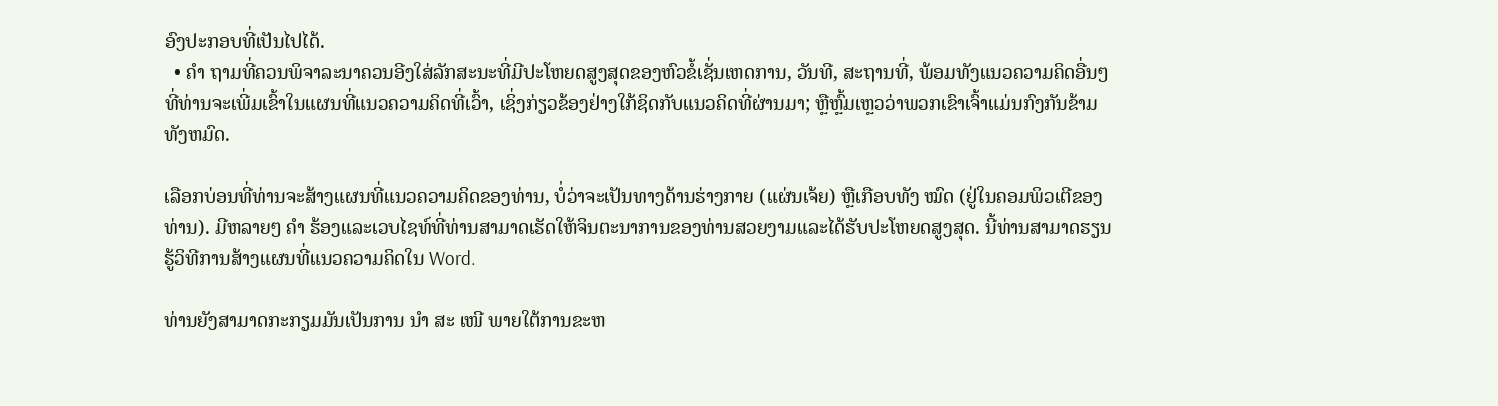ອົງປະກອບທີ່ເປັນໄປໄດ້.
  • ຄຳ ຖາມທີ່ຄວນພິຈາລະນາຄວນອີງໃສ່ລັກສະນະທີ່ມີປະໂຫຍດສູງສຸດຂອງຫົວຂໍ້ເຊັ່ນເຫດການ, ວັນທີ, ສະຖານທີ່, ພ້ອມທັງແນວຄວາມຄິດອື່ນໆທີ່ທ່ານຈະເພີ່ມເຂົ້າໃນແຜນທີ່ແນວຄວາມຄິດທີ່ເວົ້າ, ເຊິ່ງກ່ຽວຂ້ອງຢ່າງໃກ້ຊິດກັບແນວຄິດທີ່ຜ່ານມາ; ຫຼືຫຼົ້ມເຫຼວວ່າພວກເຂົາເຈົ້າແມ່ນກົງກັນຂ້າມທັງຫມົດ.

ເລືອກບ່ອນທີ່ທ່ານຈະສ້າງແຜນທີ່ແນວຄວາມຄິດຂອງທ່ານ, ບໍ່ວ່າຈະເປັນທາງດ້ານຮ່າງກາຍ (ແຜ່ນເຈ້ຍ) ຫຼືເກືອບທັງ ໝົດ (ຢູ່ໃນຄອມພິວເຕີຂອງທ່ານ). ມີຫລາຍໆ ຄຳ ຮ້ອງແລະເວບໄຊທ໌ທີ່ທ່ານສາມາດເຮັດໃຫ້ຈິນຕະນາການຂອງທ່ານສວຍງາມແລະໄດ້ຮັບປະໂຫຍດສູງສຸດ. ນີ້ທ່ານສາມາດຮຽນຮູ້ວິທີການສ້າງແຜນທີ່ແນວຄວາມຄິດໃນ Word.

ທ່ານຍັງສາມາດກະກຽມມັນເປັນການ ນຳ ສະ ເໜີ ພາຍໃຕ້ການຂະຫ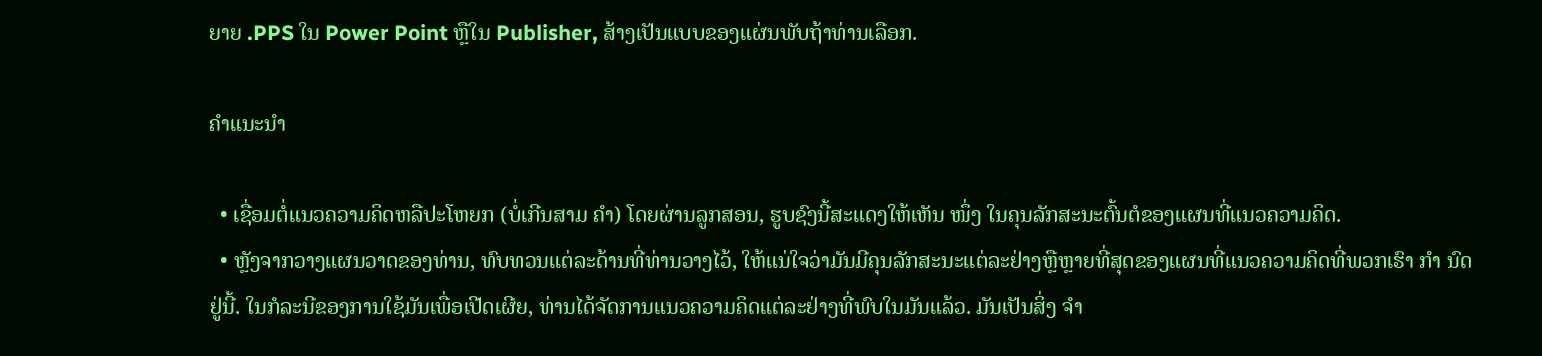ຍາຍ .PPS ໃນ Power Point ຫຼືໃນ Publisher, ສ້າງເປັນແບບຂອງແຜ່ນພັບຖ້າທ່ານເລືອກ.

ຄໍາແນະນໍາ

  • ເຊື່ອມຕໍ່ແນວຄວາມຄິດຫລືປະໂຫຍກ (ບໍ່ເກີນສາມ ຄຳ) ໂດຍຜ່ານລູກສອນ, ຮູບຊົງນີ້ສະແດງໃຫ້ເຫັນ ໜຶ່ງ ໃນຄຸນລັກສະນະຕົ້ນຕໍຂອງແຜນທີ່ແນວຄວາມຄິດ.
  • ຫຼັງຈາກວາງແຜນວາດຂອງທ່ານ, ທົບທວນແຕ່ລະດ້ານທີ່ທ່ານວາງໄວ້, ໃຫ້ແນ່ໃຈວ່າມັນມີຄຸນລັກສະນະແຕ່ລະຢ່າງຫຼືຫຼາຍທີ່ສຸດຂອງແຜນທີ່ແນວຄວາມຄິດທີ່ພວກເຮົາ ກຳ ນົດຢູ່ນີ້. ໃນກໍລະນີຂອງການໃຊ້ມັນເພື່ອເປີດເຜີຍ, ທ່ານໄດ້ຈັດການແນວຄວາມຄິດແຕ່ລະຢ່າງທີ່ພົບໃນມັນແລ້ວ. ມັນເປັນສິ່ງ ຈຳ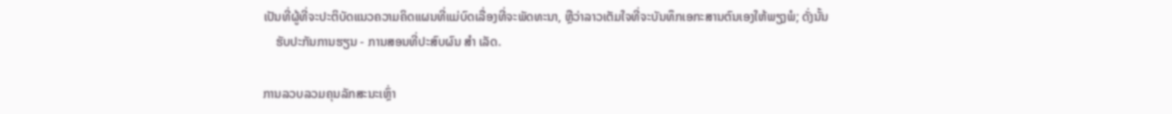ເປັນທີ່ຜູ້ທີ່ຈະປະຕິບັດແນວຄວາມຄິດແຜນທີ່ແມ່ບົດເລື່ອງທີ່ຈະພັດທະນາ, ຫຼືວ່າລາວເຕັມໃຈທີ່ຈະບັນທຶກເອກະສານຕົນເອງໃຫ້ພຽງພໍ; ດັ່ງນັ້ນ
    ຮັບປະກັນການຮຽນ - ການສອນທີ່ປະສົບຜົນ ສຳ ເລັດ.

ການລວບລວມຄຸນລັກສະນະເຫຼົ່າ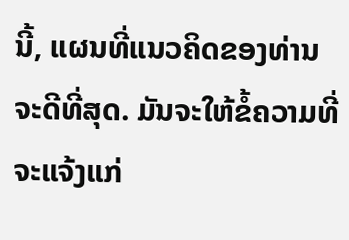ນີ້, ແຜນທີ່ແນວຄິດຂອງທ່ານຈະດີທີ່ສຸດ. ມັນຈະໃຫ້ຂໍ້ຄວາມທີ່ຈະແຈ້ງແກ່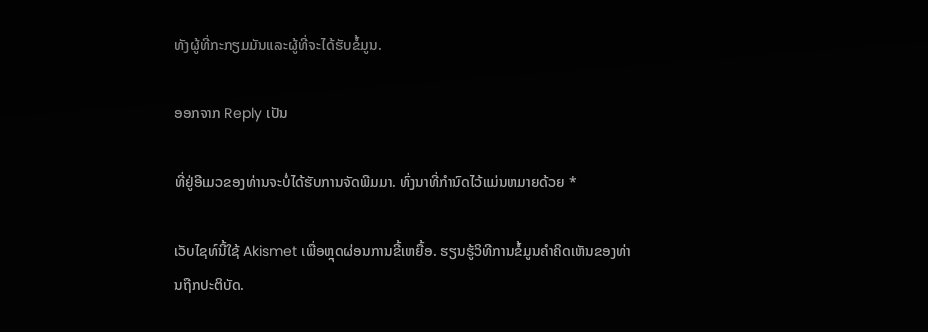ທັງຜູ້ທີ່ກະກຽມມັນແລະຜູ້ທີ່ຈະໄດ້ຮັບຂໍ້ມູນ.

ອອກຈາກ Reply ເປັນ

ທີ່ຢູ່ອີເມວຂອງທ່ານຈະບໍ່ໄດ້ຮັບການຈັດພີມມາ. ທົ່ງນາທີ່ກໍານົດໄວ້ແມ່ນຫມາຍດ້ວຍ *

ເວັບໄຊທ໌ນີ້ໃຊ້ Akismet ເພື່ອຫຼຸດຜ່ອນການຂີ້ເຫຍື້ອ. ຮຽນຮູ້ວິທີການຂໍ້ມູນຄໍາຄິດເຫັນຂອງທ່ານຖືກປະຕິບັດ.